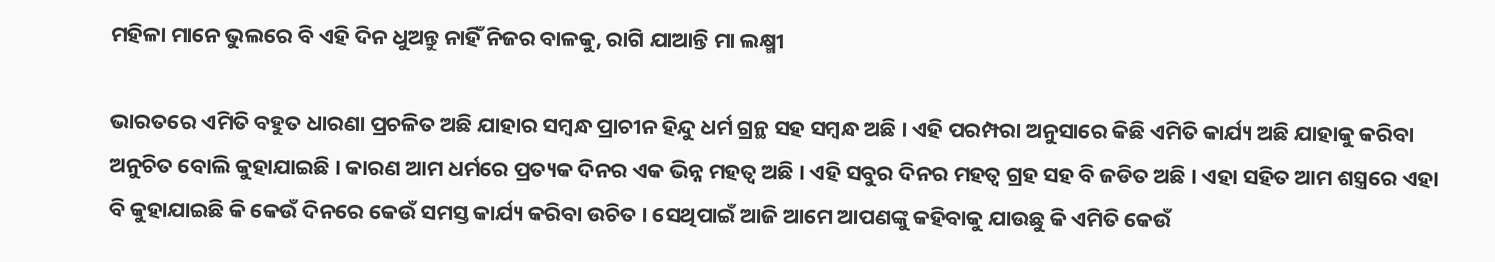ମହିଳା ମାନେ ଭୁଲରେ ବି ଏହି ଦିନ ଧୁଅନ୍ତୁ ନାହିଁ ନିଜର ବାଳକୁ, ରାଗି ଯାଆନ୍ତି ମା ଲକ୍ଷ୍ମୀ

ଭାରତରେ ଏମିତି ବହୁତ ଧାରଣା ପ୍ରଚଳିତ ଅଛି ଯାହାର ସମ୍ବନ୍ଧ ପ୍ରାଚୀନ ହିନ୍ଦୁ ଧର୍ମ ଗ୍ରନ୍ଥ ସହ ସମ୍ବନ୍ଧ ଅଛି । ଏହି ପରମ୍ପରା ଅନୁସାରେ କିଛି ଏମିତି କାର୍ଯ୍ୟ ଅଛି ଯାହାକୁ କରିବା ଅନୁଚିତ ବୋଲି କୁହାଯାଇଛି । କାରଣ ଆମ ଧର୍ମରେ ପ୍ରତ୍ୟକ ଦିନର ଏକ ଭିନ୍ନ ମହତ୍ଵ ଅଛି । ଏହି ସବୁର ଦିନର ମହତ୍ଵ ଗ୍ରହ ସହ ବି ଜଡିତ ଅଛି । ଏହା ସହିତ ଆମ ଶସ୍ତ୍ରରେ ଏହା ବି କୁହାଯାଇଛି କି କେଉଁ ଦିନରେ କେଉଁ ସମସ୍ତ କାର୍ଯ୍ୟ କରିବା ଉଚିତ । ସେଥିପାଇଁ ଆଜି ଆମେ ଆପଣଙ୍କୁ କହିବାକୁ ଯାଉଛୁ କି ଏମିତି କେଉଁ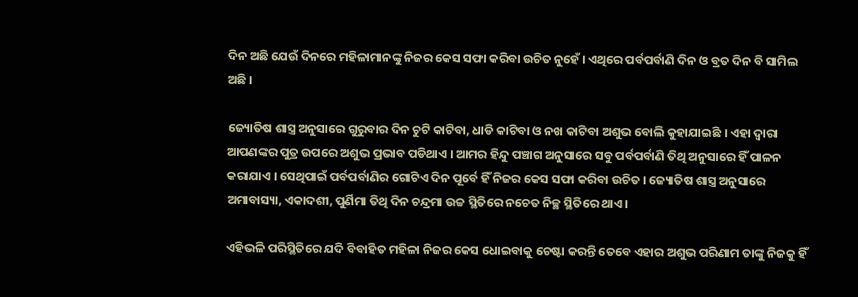ଦିନ ଅଛି ଯେଉଁ ଦିନରେ ମହିଳାମାନଙ୍କୁ ନିଜର କେସ ସଫା କରିବା ଉଚିତ ନୁହେଁ । ଏଥିରେ ପର୍ବପର୍ବାଣି ଦିନ ଓ ବ୍ରତ ଦିନ ବି ସାମିଲ ଅଛି ।

ଜ୍ୟୋତିଷ ଶାସ୍ତ୍ର ଅନୁସାରେ ଗୁରୁବାର ଦିନ ଚୁଟି କାଟିବା, ଧାଡି କାଟିବା ଓ ନଖ କାଟିବା ଅଶୁଭ ବୋଲି କୁହାଯାଇଛି । ଏହା ଦ୍ଵାରା ଆପଣଙ୍କର ପୁତ୍ର ଉପରେ ଅଶୁଭ ପ୍ରଭାବ ପଡିଥାଏ । ଆମର ହିନ୍ଦୁ ପଞ୍ଚାଗ ଅନୁସାରେ ସବୁ ପର୍ବପର୍ବାଣି ତିଥି ଅନୁସାରେ ହିଁ ପାଳନ କରାଯାଏ । ସେଥିପାଇଁ ପର୍ବପର୍ବାଣିର ଗୋଟିଏ ଦିନ ପୂର୍ବେ ହିଁ ନିଜର କେସ ସଫା କରିବା ଉଚିତ । ଜ୍ୟୋତିଷ ଶାସ୍ତ୍ର ଅନୁସାରେ ଅମାବାସ୍ୟା, ଏକାଦଶୀ, ପୁର୍ଣିମା ତିଥି ଦିନ ଚନ୍ଦ୍ରମା ଉଚ୍ଚ ସ୍ଥିତିରେ ନଚେତ ନିଚ୍ଛ ସ୍ଥିତିରେ ଥାଏ ।

ଏହିଭଳି ପରିସ୍ଥିତିରେ ଯଦି ବିବାହିତ ମହିଳା ନିଜର କେସ ଧୋଇବାକୁ ଚେଷ୍ଟା କରନ୍ତି ତେବେ ଏହାର ଅଶୁଭ ପରିଣାମ ତାଙ୍କୁ ନିଜକୁ ହିଁ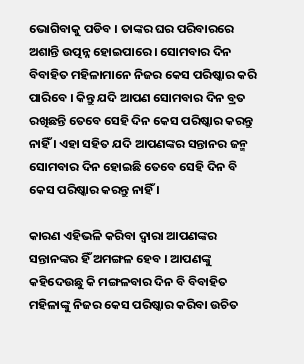ଭୋଗିବାକୁ ପଡିବ । ତାଙ୍କର ଘର ପରିବାରରେ ଅଶାନ୍ତି ଉତ୍ପନ୍ନ ହୋଇପାରେ । ସୋମବାର ଦିନ ବିବାହିତ ମହିଳାମାନେ ନିଜର କେସ ପରିଷ୍କାର କରି ପାରିବେ । କିନ୍ତୁ ଯଦି ଆପଣ ସୋମବାର ଦିନ ବ୍ରତ ରଖିଛନ୍ତି ତେବେ ସେହି ଦିନ କେସ ପରିଷ୍କାର କରନ୍ତୁ ନାହିଁ । ଏହା ସହିତ ଯଦି ଆପଣଙ୍କର ସନ୍ତାନର ଜନ୍ମ ସୋମବାର ଦିନ ହୋଇଛି ତେବେ ସେହି ଦିନ ବି କେସ ପରିଷ୍କାର କରନ୍ତୁ ନାହିଁ ।

କାରଣ ଏହିଭଳି କରିବା ଦ୍ଵାରା ଆପଣଙ୍କର ସନ୍ତାନଙ୍କର ହିଁ ଅମଙ୍ଗଳ ହେବ । ଆପଣଙ୍କୁ କହିଦେଉଛୁ କି ମଙ୍ଗଳବାର ଦିନ ବି ବିବାହିତ ମହିଳାଙ୍କୁ ନିଜର କେସ ପରିଷ୍କାର କରିବା ଉଚିତ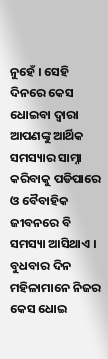ନୁହେଁ । ସେହି ଦିନରେ କେସ ଧୋଇବା ଦ୍ଵାରା ଆପଣଙ୍କୁ ଆର୍ଥିକ ସମସ୍ୟାର ସାମ୍ନା କରିବାକୁ ପଡିପାରେ ଓ ବୈବାହିକ ଜୀବନରେ ବି ସମସ୍ୟା ଆସିଥାଏ । ବୁଧବାର ଦିନ ମହିଳାମାନେ ନିଜର କେସ ଧୋଇ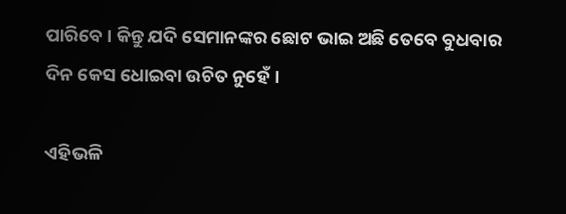ପାରିବେ । କିନ୍ତୁ ଯଦି ସେମାନଙ୍କର ଛୋଟ ଭାଇ ଅଛି ତେବେ ବୁଧବାର ଦିନ କେସ ଧୋଇବା ଉଚିତ ନୁହେଁ ।

ଏହିଭଳି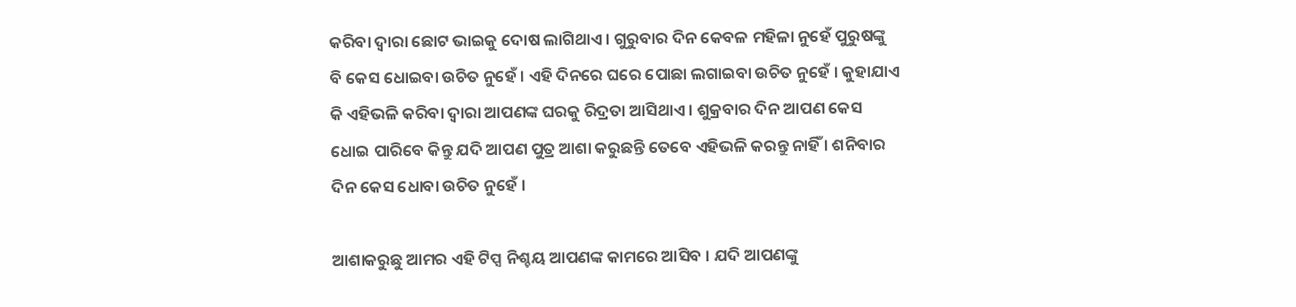କରିବା ଦ୍ଵାରା ଛୋଟ ଭାଇକୁ ଦୋଷ ଲାଗିଥାଏ । ଗୁରୁବାର ଦିନ କେବଳ ମହିଳା ନୁହେଁ ପୁରୁଷଙ୍କୁ ବି କେସ ଧୋଇବା ଉଚିତ ନୁହେଁ । ଏହି ଦିନରେ ଘରେ ପୋଛା ଲଗାଇବା ଉଚିତ ନୁହେଁ । କୁହାଯାଏ କି ଏହିଭଳି କରିବା ଦ୍ଵାରା ଆପଣଙ୍କ ଘରକୁ ରିଦ୍ରତା ଆସିଥାଏ । ଶୁକ୍ରବାର ଦିନ ଆପଣ କେସ ଧୋଇ ପାରିବେ କିନ୍ତୁ ଯଦି ଆପଣ ପୁତ୍ର ଆଶା କରୁଛନ୍ତି ତେବେ ଏହିଭଳି କରନ୍ତୁ ନାହିଁ । ଶନିବାର ଦିନ କେସ ଧୋବା ଉଚିତ ନୁହେଁ ।

ଆଶାକରୁଛୁ ଆମର ଏହି ଟିପ୍ସ ନିଶ୍ଚୟ ଆପଣଙ୍କ କାମରେ ଆସିବ । ଯଦି ଆପଣଙ୍କୁ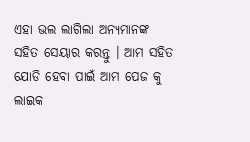ଏହା ଭଲ ଲାଗିଲା ଅନ୍ୟମାନଙ୍କ ସହିତ ସେୟାର କରନ୍ତୁ । ଆମ ସହିତ ଯୋଡି ହେବା ପାଇଁ ଆମ ପେଜ କୁ ଲାଇକ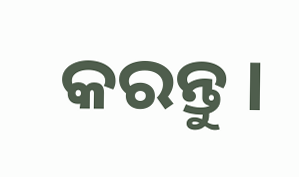କରନ୍ତୁ ।